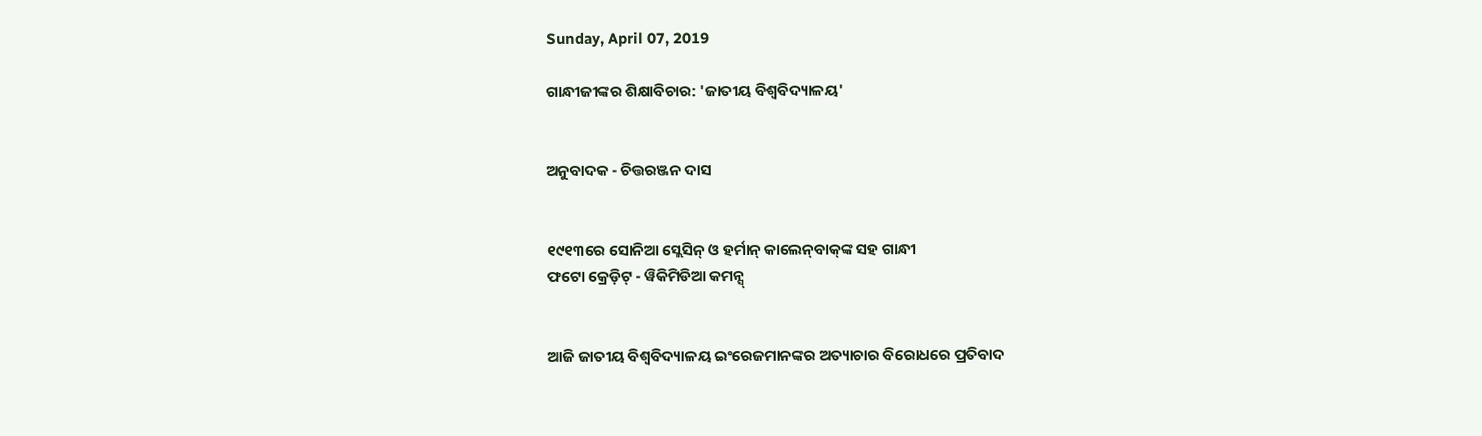Sunday, April 07, 2019

ଗାନ୍ଧୀଜୀଙ୍କର ଶିକ୍ଷାବିଚାର: 'ଜାତୀୟ ବିଶ୍ୱବିଦ୍ୟାଳୟ'


ଅନୁବାଦକ - ଚିତ୍ତରଞ୍ଜନ ଦାସ


୧୯୧୩ରେ ସୋନିଆ ସ୍ଲେସିନ୍ ଓ ହର୍ମାନ୍ କାଲେନ୍‌ବାକ୍‌ଙ୍କ ସହ ଗାନ୍ଧୀ
ଫଟୋ କ୍ରେଡ଼ିଟ୍ - ୱିକିମିଡିଆ କମନ୍ସ୍


ଆଜି ଜାତୀୟ ବିଶ୍ୱବିଦ୍ୟାଳୟ ଇଂରେଜମାନଙ୍କର ଅତ୍ୟାଚାର ବିରୋଧରେ ପ୍ରତିବାଦ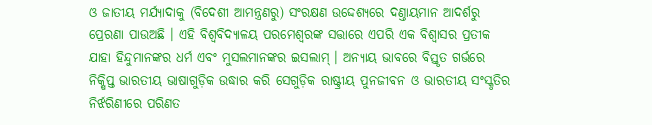ଓ ଜାତୀୟ ମର୍ଯ୍ୟାଦାକୁ (ବିଦେଶୀ ଆମନ୍ତ୍ରଣରୁ) ସଂରକ୍ଷଣ ଉଦ୍ଦେଶ୍ୟରେ ଦଣ୍ତାୟମାନ ଆଦର୍ଶରୁ ପ୍ରେରଣା ପାଉଅଛି । ଏହି ବିଶ୍ୱବିଦ୍ୟାଳୟ ପରମେଶ୍ୱରଙ୍କ ସତ୍ତାରେ ଏପରି ଏକ ବିଶ୍ୱାସର ପ୍ରତୀକ ଯାହା ହିନ୍ଦୁମାନଙ୍କର ଧର୍ମ ଏବଂ ମୁସଲମାନଙ୍କର ଇସଲାମ୍ । ଅନ୍ୟାୟ ଭାବରେ ବିସ୍ତୃତ ଗର୍ଭରେ ନିକ୍ଷିପ୍ତ ଭାରତୀୟ ଭାଷାଗୁଡ଼ିକ ଉଦ୍ଧାର କରି ସେଗୁଡ଼ିକ ରାଷ୍ଟ୍ରୀୟ ପୁନଜୀବନ ଓ ଭାରତୀୟ ସଂସ୍କୃତିର ନିର୍ଝରିଣୀରେ ପରିଣତ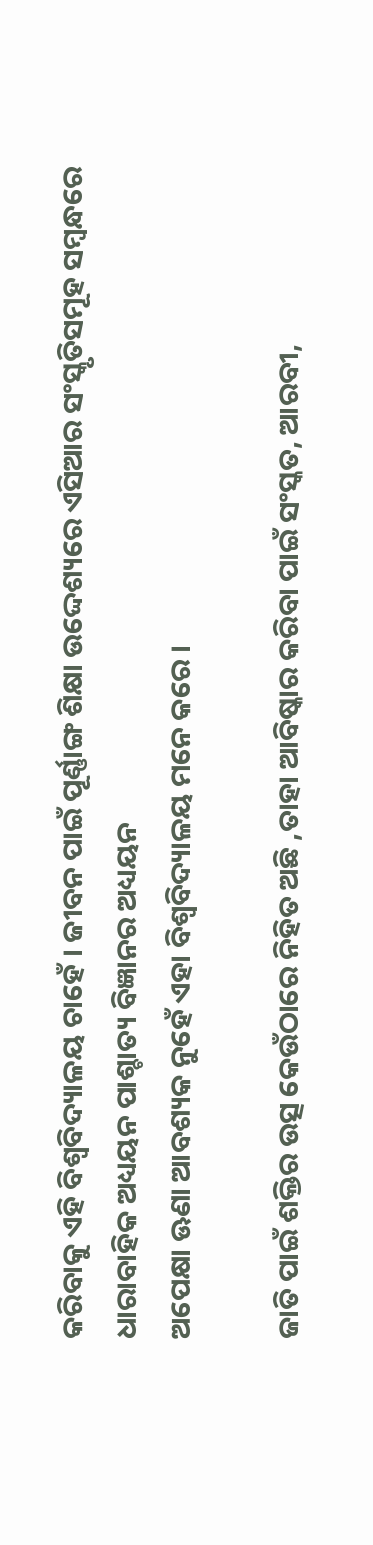କରିବାକୁ ଏହି ବିଶ୍ୱବିଦ୍ୟାଳୟ ଚାହେଁ । ଜୀବନ ପାଇଁ ପୂର୍ଣ୍ଣାଙ୍ଗ ଶିକ୍ଷା ଉଦ୍ଦେଶ୍ୟରେ ଏସିଆର ସଂସ୍କୃତିସମୂହ ସମ୍ୱନ୍ଧରେ ଧାରାବାହିକ ଅଧ୍ୟୟନ ପାଶ୍ଚାତ୍ୟ ବିଜ୍ଞାନର ଅଧ୍ୟୟନ
ଅପେକ୍ଷା ଊଣା ଆବଶ୍ୟକ ନୁହେଁ ଏହା ବିଶ୍ୱବିଦ୍ୟାଳୟ ମନେ କରେ ।

ଜାତି ପାଇଁ ଶକ୍ତିର ଉତ୍ସ କେଉଁଠାରେ ନିହିତ ଅଛି ,ତାହା ଆବିଷ୍କାର କରିବା ପାଇଁ ସଂସ୍କତ, ଆରବୀ,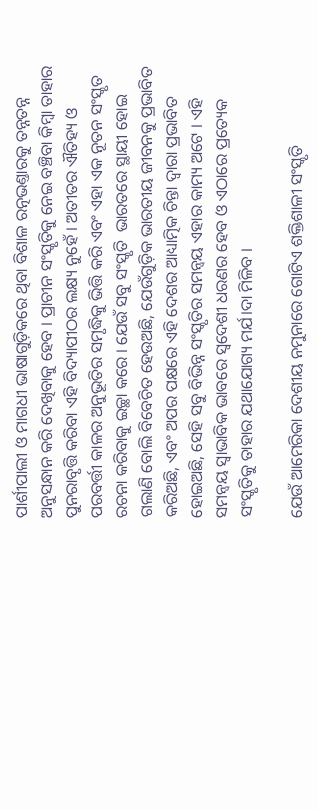ପାର୍ଶୀପାଲୀ ଓ ମାଗଧୀ ଭାଷାଗୁଡ଼ିକରେ ଥିବା ବିଶାଳ ରତ୍ନଭଣ୍ତାରକୁ ତନ୍ନତନ୍ନ ଅନୁସନ୍ଧାନ କରି ଦେଖିବାକୁ ହେବ । ପ୍ରାଚୀନ ସଂସ୍କୃତିକୁ ନେଇ ବଞ୍ଚିବା କିମ୍ୱା ତାହାର ପୁନରାବୃତ୍ତି କରିବା ଏହି ବିଦ୍ୟାପୀଠର ଲକ୍ଷ୍ୟ ନୁହେଁ । ଅତୀତର ଐତିହ୍ୟ ଓ ପରବର୍ତ୍ତୀ କାଳର ଅନୁଭୂତିର ସମୃଦ୍ଧିକୁ ଭିତ୍ତି କରି ଏବଂ ଏହା ଏକ ନୂତନ ସଂସ୍କୃତ ରଚନା କରିବାକୁ ଇଚ୍ଛା କରେ । ଯେଉଁ ସବୁ ସଂସ୍କୃତି  ଭାରତରେ ସ୍ଥାୟୀ ହୋଇ ଗଲାଣି ବୋଲି ବିବେଚିତ ହେଉଅଛି, ଯେଉଁଗୁଡ଼ିକ ଭାରତୀୟ ଜୀବନକୁ ପ୍ରଭାବିତ କରିଅଛି, ଏବଂ ଅପର ପକ୍ଷରେ ଏହି ଦେଶର ଆଧ୍ୟାତ୍ମିକ ଚିନ୍ତା ଦ୍ୱାରା ପ୍ରଭାବିତ ହୋଇଅଛି, ସେହି ସବୁ ବିଭିନ୍ନ ସଂସ୍କୃତିର ସମନ୍ୱୟ ଏହାର କାମ୍ୟ ଅଟେ । ଏହି ସମନ୍ୱୟ ସ୍ୱାଭାବିକ ଭାବରେ ସ୍ୱଦେଶୀ ଧରଣର ହେବ ଓ ଏଠାରେ ପ୍ରତ୍ୟେକ ସଂସ୍କୃତିକୁ ତାହାର ଯଥାଯୋଗ୍ୟ ମର୍ଯ।ଦା ମିଳିବ ।

ଯେଉଁ ଆମେରିକା ଦେଶୀୟ ନମୁନାରେ ଗୋଟିଏ ଶକ୍ତିଶାଳୀ ସଂସ୍କୃତି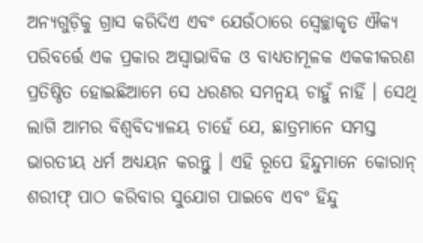ଅନ୍ୟଗୁଡ଼ିକୁ ଗ୍ରାସ କରିଦିଏ ଏବ‌ଂ ଯେଉଁଠାରେ ସ୍ୱେଚ୍ଛାକୃତ ଐକ୍ୟ ପରିବର୍ତ୍ତେ ଏକ ପ୍ରକାର ଅସ୍ୱାଭାବିକ ଓ ବାଧ୍ୟତାମୂଳକ ଏକକୀକରଣ ପ୍ରତିଷ୍ଠିତ ହୋଇଛିଆମେ ସେ ଧରଣର ସମନ୍ୱୟ ଚାହୁଁ ନାହିଁ । ସେଥି ଲାଗି ଆମର ବିଶ୍ୱବିଦ୍ୟାଳୟ ଚାହେଁ ଯେ, ଛାତ୍ରମାନେ ସମସ୍ତ ଭାରତୀୟ ଧର୍ମ ଅଧ୍ୟୟନ କରନ୍ତୁ । ଏହି ରୂପେ ହିନ୍ଦୁମାନେ କୋରାନ୍ ଶରୀଫ୍ ପାଠ କରିବାର ସୁଯୋଗ ପାଇବେ ଏବଂ ହିନ୍ଦୁ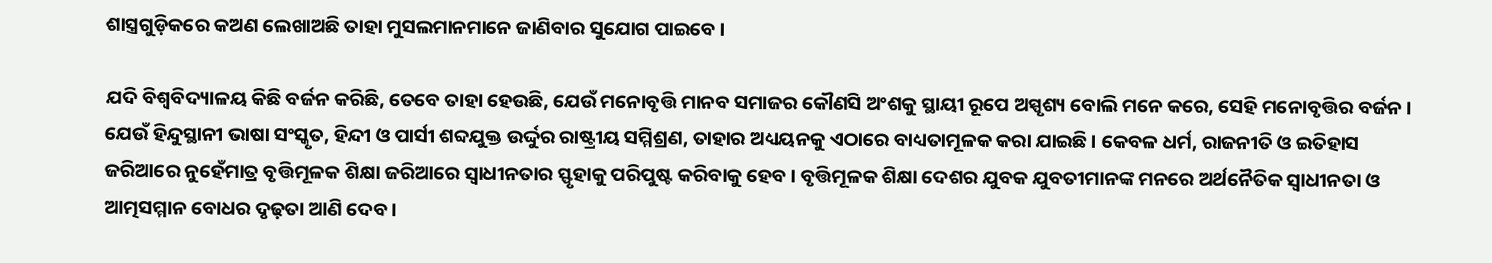ଶାସ୍ତ୍ରଗୁଡ଼ିକରେ କଅଣ ଲେଖାଅଛି ତାହା ମୁସଲମାନମାନେ ଜାଣିବାର ସୁଯୋଗ ପାଇବେ ।

ଯଦି ବିଶ୍ୱବିଦ୍ୟାଳୟ କିଛି ବର୍ଜନ କରିଛି, ତେବେ ତାହା ହେଉଛି, ଯେଉଁ ମନୋବୃତ୍ତି ମାନବ ସମାଜର କୌଣସି ଅଂଶକୁ ସ୍ଥାୟୀ ରୂପେ ଅସ୍ପୃଶ୍ୟ ବୋଲି ମନେ କରେ, ସେହି ମନୋବୃତ୍ତିର ବର୍ଜନ । ଯେଉଁ ହିନ୍ଦୁସ୍ଥାନୀ ଭାଷା ସଂସ୍କୃତ, ହିନ୍ଦୀ ଓ ପାର୍ସୀ ଶବ୍ଦଯୁକ୍ତ ଉର୍ଦ୍ଦୁର ରାଷ୍ଟ୍ରୀୟ ସମ୍ମିଶ୍ରଣ, ତାହାର ଅଧ୍ୟୟନକୁ ଏଠାରେ ବାଧ୍ୟତାମୂଳକ କରା ଯାଇଛି । କେବଳ ଧର୍ମ, ରାଜନୀତି ଓ ଇତିହାସ ଜରିଆରେ ନୁହେଁମାତ୍ର ବୃତ୍ତିମୂଳକ ଶିକ୍ଷା ଜରିଆରେ ସ୍ୱାଧୀନତାର ସ୍ଫୃହାକୁ ପରିପୁଷ୍ଟ କରିବାକୁ ହେବ । ବୃତ୍ତିମୂଳକ ଶିକ୍ଷା ଦେଶର ଯୁବକ ଯୁବତୀମାନଙ୍କ ମନରେ ଅର୍ଥନୈତିକ ସ୍ୱାଧୀନତା ଓ ଆତ୍ମସମ୍ମାନ ବୋଧର ଦୃଢ଼ତା ଆଣି ଦେବ ।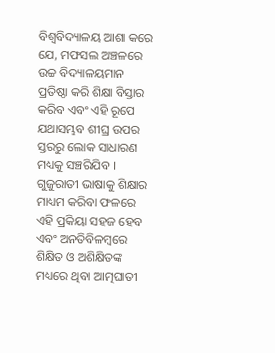ବିଶ୍ୱବିଦ୍ୟାଳୟ ଆଶା କରେ ଯେ, ମଫସଲ ଅଞ୍ଚଳରେ ଉଚ୍ଚ ବିଦ୍ୟାଳୟମାନ ପ୍ରତିଷ୍ଠା କରି ଶିକ୍ଷା ବିସ୍ତାର କରିବ ଏବଂ ଏହି ରୂପେ ଯଥାସମ୍ଭବ ଶୀଘ୍ର ଉପର ସ୍ତରରୁ ଲୋକ ସାଧାରଣ ମଧ୍ୟକୁ ସଞ୍ଚରିଯିବ । ଗୁଜୁରାତୀ ଭାଷାକୁ ଶିକ୍ଷାର ମାଧ୍ୟମ କରିବା ଫଳରେ ଏହି ପ୍ରକିୟା ସହଜ ହେବ ଏବ‌ଂ ଅନତିବିଳମ୍ୱରେ ଶିକ୍ଷିତ ଓ ଅଶିକ୍ଷିତଙ୍କ ମଧ୍ୟରେ ଥିବା ଆତ୍ମଘାତୀ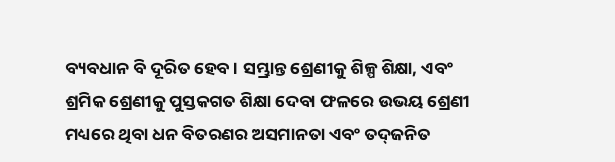ବ୍ୟବଧାନ ବି ଦୂରିତ ହେବ । ସମ୍ଭ୍ରାନ୍ତ ଶ୍ରେଣୀକୁ ଶିଳ୍ପ ଶିକ୍ଷା, ଏବଂ ଶ୍ରମିକ ଶ୍ରେଣୀକୁ ପୁସ୍ତକଗତ ଶିକ୍ଷା ଦେବା ଫଳରେ ଉଭୟ ଶ୍ରେଣୀ ମଧ୍ୟରେ ଥିବା ଧନ ବିତରଣର ଅସମାନତା ଏବଂ ତଦ୍‌ଜନିତ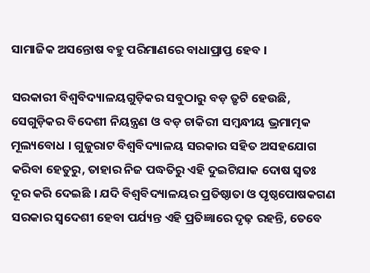ସାମାଜିକ ଅସନ୍ତୋଷ ବହୁ ପରିମାଣରେ ବାଧାପ୍ରାପ୍ତ ହେବ ।

ସରକାରୀ ବିଶ୍ୱବିଦ୍ୟାଳୟଗୁଡ଼ିକର ସବୁଠାରୁ ବଡ଼ ତ୍ରୃଟି ହେଉଛି, ସେଗୁଡ଼ିକର ବିଦେଶୀ ନିୟନ୍ତ୍ରଣ ଓ ବଡ଼ ଚାକିରୀ ସମ୍ୱନ୍ଧୀୟ ଭ୍ରମାତ୍ମକ ମୂଲ୍ୟବୋଧ । ଗୁଜୁରାଟ ବିଶ୍ୱବିଦ୍ୟାଳୟ ସରକାର ସହିତ ଅସହଯୋଗ କରିବା ହେତୁରୁ, ତାହାର ନିଜ ପଦ୍ଧତିରୁ ଏହି ଦୁଇଟିଯାକ ଦୋଷ ସ୍ୱତଃ ଦୂର କରି ଦେଇଛି । ଯଦି ବିଶ୍ୱବିଦ୍ୟାଳୟର ପ୍ରତିଷ୍ଠାତା ଓ ପୃଷ୍ଠପୋଷକଗଣ ସରକାର ସ୍ୱଦେଶୀ ହେବା ପର୍ଯ୍ୟନ୍ତ ଏହି ପ୍ରତିଜ୍ଞାରେ ଦୃଢ଼ ରହନ୍ତି, ତେବେ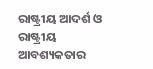ରାଷ୍ଟ୍ରୀୟ ଆଦର୍ଶ ଓ ରାଷ୍ଟ୍ରୀୟ ଆବଶ୍ୟକତାର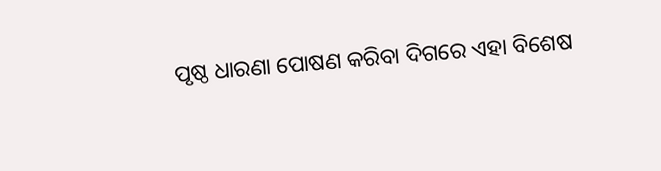ପୃଷ୍ଠ ଧାରଣା ପୋଷଣ କରିବା ଦିଗରେ ଏହା ବିଶେଷ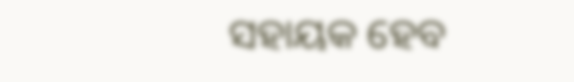ସହାୟକ ହେବ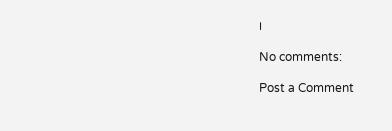।

No comments:

Post a Comment